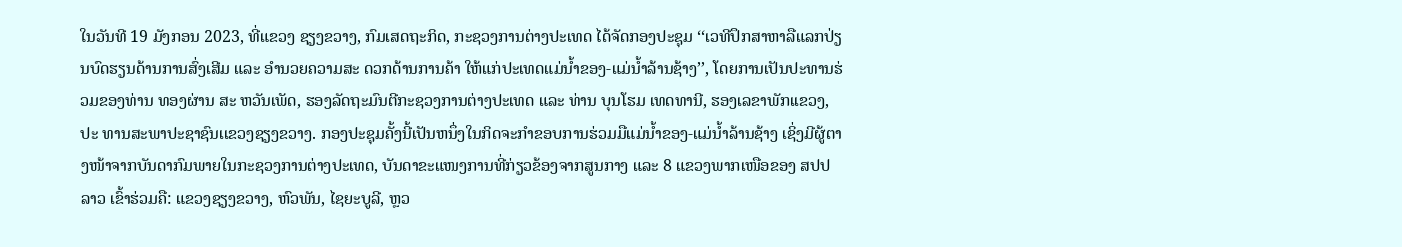ໃນວັນທີ 19 ມັງກອນ 2023, ທີ່ແຂວງ ຊຽງຂວາງ, ກົມເສດຖະກິດ, ກະຊວງການຕ່າງປະເທດ ໄດ້ຈັດກອງປະຊຸມ ‘‘ເວທີປຶກສາຫາລືແລກປ່ຽນບົດຮຽນດ້ານການສົ່ງເສີມ ແລະ ອໍານວຍຄວາມສະ ດວກດ້ານການຄ້າ ໃຫ້ແກ່ປະເທດແມ່ນໍ້າຂອງ-ແມ່ນໍ້າລ້ານຊ້າງ’’, ໂດຍການເປັນປະທານຮ່ວມຂອງທ່ານ ທອງຜ່ານ ສະ ຫວັນເພັດ, ຮອງລັດຖະມົນຕີກະຊວງການຕ່າງປະເທດ ແລະ ທ່ານ ບຸນໂຮມ ເທດທານີ, ຮອງເລຂາພັກເເຂວງ, ປະ ທານສະພາປະຊາຊົນເເຂວງຊຽງຂວາງ. ກອງປະຊຸມຄັ້ງນີ້ເປັນຫນຶ່ງໃນກິດຈະກໍາຂອບການຮ່ວມມືແມ່ນໍ້າຂອງ-ແມ່ນໍ້າລ້ານຊ້າງ ເຊິ່ງມີຜູ້ຕາງໜ້າຈາກບັນດາກົມພາຍໃນກະຊວງການຕ່າງປະເທດ, ບັນດາຂະແໜງການທີ່ກ່ຽວຂ້ອງຈາກສູນກາງ ແລະ 8 ແຂວງພາກເໜືອຂອງ ສປປ ລາວ ເຂົ້າຮ່ວມຄື: ແຂວງຊຽງຂວາງ, ຫົວພັນ, ໄຊຍະບູລີ, ຫຼວ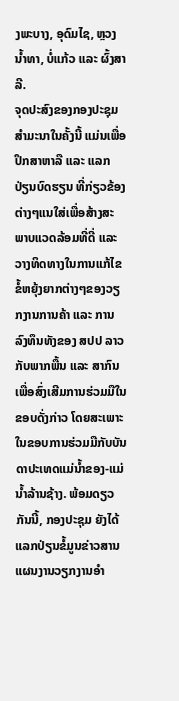ງພະບາງ, ອຸດົມໄຊ, ຫຼວງນໍ້າທາ, ບໍ່ແກ້ວ ແລະ ຜົ້ງສາລີ.
ຈຸດປະສົງຂອງກອງປະຊຸມສໍາມະນາໃນຄັ້ງນີ້ ແມ່ນເພື່ອປຶກສາຫາລື ແລະ ແລກ ປ່ຽນບົດຮຽນ ທີ່ກ່ຽວຂ້ອງຕ່າງໆແນໃສ່ເພື່ອສ້າງສະພາບແວດລ້ອມທີ່ດີ່ ແລະ ວາງທິດທາງໃນການແກ້ໄຂຂໍ້ຫຍຸ້ງຍາກຕ່າງໆຂອງວຽກງານການຄ້າ ແລະ ການລົງທຶນທັງຂອງ ສປປ ລາວ ກັບພາກພື້ນ ແລະ ສາກົນເພື່ອສົ່ງເສີມການຮ່ວມມືໃນຂອບດັ່ງກ່າວ ໂດຍສະເພາະ ໃນຂອບການຮ່ວມມືກັບບັນດາປະເທດແມ່ນໍ້າຂອງ-ແມ່ນໍ້າລ້ານຊ້າງ. ພ້ອມດຽວກັນນີ້, ກອງປະຊຸມ ຍັງໄດ້ແລກປ່ຽນຂໍ້ມູນຂ່າວສານ ແຜນງານວຽກງານອໍາ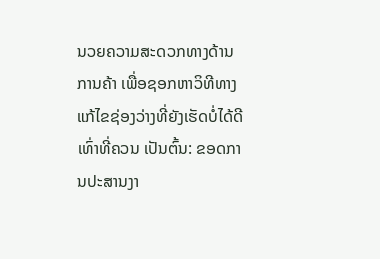ນວຍຄວາມສະດວກທາງດ້ານການຄ້າ ເພື່ອຊອກຫາວິທີທາງແກ້ໄຂຊ່ອງວ່າງທີ່ຍັງເຮັດບໍ່ໄດ້ດີເທົ່າທີ່ຄວນ ເປັນຕົ້ນ: ຂອດການປະສານງາ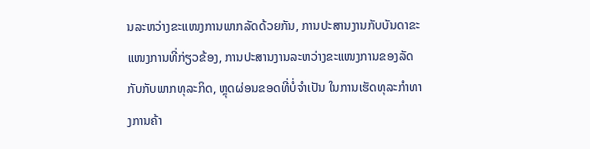ນລະຫວ່າງຂະແໜງການພາກລັດດ້ວຍກັນ, ການປະສານງານກັບບັນດາຂະແໜງການທີ່ກ່ຽວຂ້ອງ, ການປະສານງານລະຫວ່າງຂະແໜງການຂອງລັດກັບກັບພາກທຸລະກິດ, ຫຼຸດຜ່ອນຂອດທີ່ບໍ່ຈໍາເປັນ ໃນການເຮັດທຸລະກໍາທາງການຄ້າ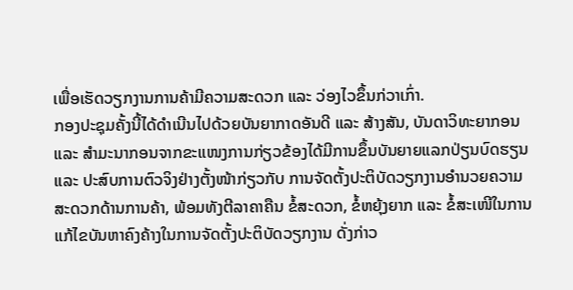ເພື່ອເຮັດວຽກງານການຄ້າມີຄວາມສະດວກ ແລະ ວ່ອງໄວຂຶ້ນກ່ວາເກົ່າ.
ກອງປະຊຸມຄັ້ງນີ້ໄດ້ດໍາເນີນໄປດ້ວຍບັນຍາກາດອັນດີ ແລະ ສ້າງສັນ, ບັນດາວິທະຍາກອນ ແລະ ສໍາມະນາກອນຈາກຂະແໜງການກ່ຽວຂ້ອງໄດ້ມີການຂຶ້ນບັນຍາຍແລກປ່ຽນບົດຮຽນ ແລະ ປະສົບການຕົວຈິງຢ່າງຕັ້ງໜ້າກ່ຽວກັບ ການຈັດຕັ້ງປະຕິບັດວຽກງານອໍານວຍຄວາມສະດວກດ້ານການຄ້າ, ພ້ອມທັງຕີລາຄາຄືນ ຂໍ້ສະດວກ, ຂໍ້ຫຍຸ້ງຍາກ ແລະ ຂໍ້ສະເໜີໃນການແກ້ໄຂບັນຫາຄົງຄ້າງໃນການຈັດຕັ້ງປະຕິບັດວຽກງານ ດັ່ງກ່າວ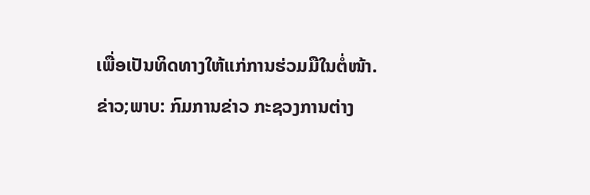ເພື່ອເປັນທິດທາງໃຫ້ແກ່ການຮ່ວມມືໃນຕໍ່ໜ້າ.
ຂ່າວ;ພາບ: ກົມການຂ່າວ ກະຊວງການຕ່າງ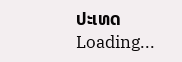ປະເທດ
Loading...